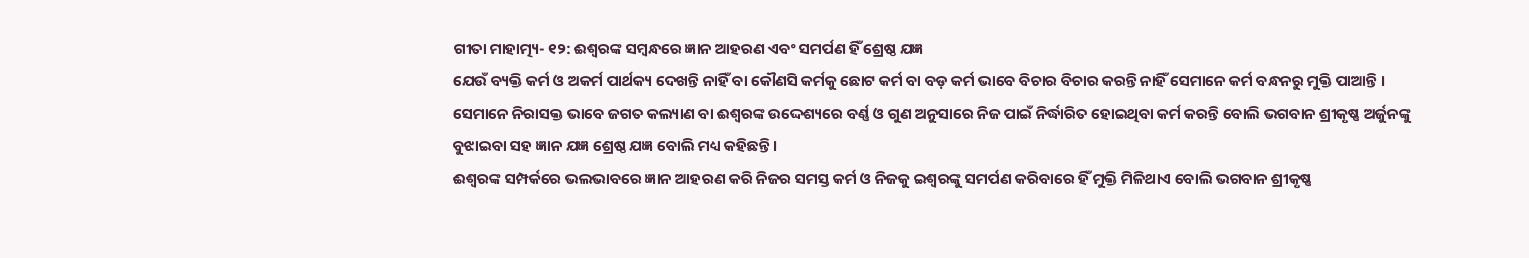ଗୀତା ମାହାତ୍ମ୍ୟ- ୧୨: ଈଶ୍ୱରଙ୍କ ସମ୍ବନ୍ଧରେ ଜ୍ଞାନ ଆହରଣ ଏବଂ ସମର୍ପଣ ହିଁ ଶ୍ରେଷ୍ଠ ଯଜ୍ଞ
ଯେଉଁ ବ୍ୟକ୍ତି କର୍ମ ଓ ଅକର୍ମ ପାର୍ଥକ୍ୟ ଦେଖନ୍ତି ନାହିଁ ବା କୌଣସି କର୍ମକୁ ଛୋଟ କର୍ମ ବା ବଡ଼ କର୍ମ ଭାବେ ବିଚାର ବିଚାର କରନ୍ତି ନାହିଁ ସେମାନେ କର୍ମ ବନ୍ଧନରୁ ମୁକ୍ତି ପାଆନ୍ତି । ସେମାନେ ନିରାସକ୍ତ ଭାବେ ଜଗତ କଲ୍ୟାଣ ବା ଈଶ୍ୱରଙ୍କ ଉଦ୍ଦେଶ୍ୟରେ ବର୍ଣ୍ଣ ଓ ଗୁଣ ଅନୁସାରେ ନିଜ ପାଇଁ ନିର୍ଦ୍ଧାରିତ ହୋଇଥିବା କର୍ମ କରନ୍ତି ବୋଲି ଭଗବାନ ଶ୍ରୀକୃଷ୍ଣ ଅର୍ଜୁନଙ୍କୁ ବୁଝାଇବା ସହ ଜ୍ଞାନ ଯଜ୍ଞ ଶ୍ରେଷ୍ଠ ଯଜ୍ଞ ବୋଲି ମଧ୍ୟ କହିଛନ୍ତି ।
ଈଶ୍ୱରଙ୍କ ସମ୍ପର୍କରେ ଭଲଭାବରେ ଜ୍ଞାନ ଆହରଣ କରି ନିଜର ସମସ୍ତ କର୍ମ ଓ ନିଜକୁ ଇଶ୍ୱରଙ୍କୁ ସମର୍ପଣ କରିବାରେ ହିଁ ମୁକ୍ତି ମିଳିଥାଏ ବୋଲି ଭଗବାନ ଶ୍ରୀକୃଷ୍ଣ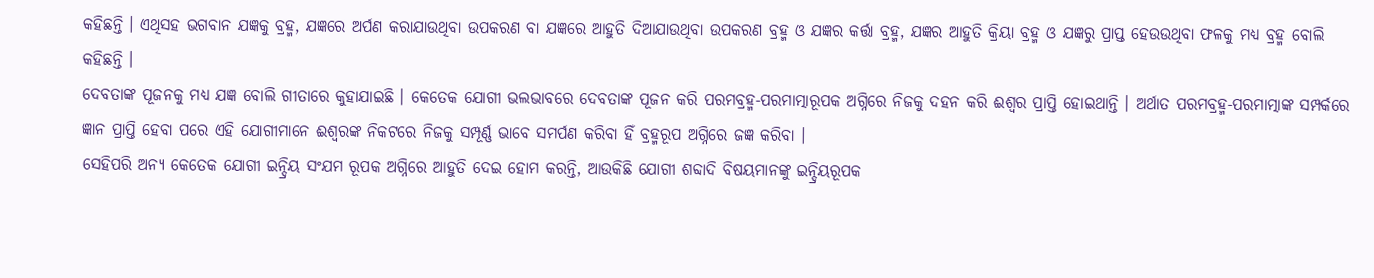କହିଛନ୍ତି । ଏଥିସହ ଭଗବାନ ଯଜ୍ଞକୁ ବ୍ରହ୍ମ, ଯଜ୍ଞରେ ଅର୍ପଣ କରାଯାଉଥିବା ଉପକରଣ ବା ଯଜ୍ଞରେ ଆହୁତି ଦିଆଯାଉଥିବା ଉପକରଣ ବ୍ରହ୍ମ ଓ ଯଜ୍ଞର କର୍ତ୍ତା ବ୍ରହ୍ମ, ଯଜ୍ଞର ଆହୁତି କ୍ରିୟା ବ୍ରହ୍ମ ଓ ଯଜ୍ଞରୁ ପ୍ରାପ୍ତ ହେଉଉଥିବା ଫଳକୁ ମଧ୍ୟ ବ୍ରହ୍ମ ବୋଲି କହିଛନ୍ତି ।
ଦେବତାଙ୍କ ପୂଜନକୁ ମଧ୍ୟ ଯଜ୍ଞ ବୋଲି ଗୀତାରେ କୁହାଯାଇଛି । କେତେକ ଯୋଗୀ ଭଲଭାବରେ ଦେବତାଙ୍କ ପୂଜନ କରି ପରମବ୍ରହ୍ମ-ପରମାତ୍ମାରୂପକ ଅଗ୍ନିରେ ନିଜକୁ ଦହନ କରି ଈଶ୍ୱର ପ୍ରାପ୍ତି ହୋଇଥାନ୍ତି । ଅର୍ଥାତ ପରମବ୍ରହ୍ମ-ପରମାତ୍ମାଙ୍କ ସମ୍ପର୍କରେ ଜ୍ଞାନ ପ୍ରାପ୍ତି ହେବା ପରେ ଏହି ଯୋଗୀମାନେ ଈଶ୍ୱରଙ୍କ ନିକଟରେ ନିଜକୁ ସମ୍ପୂର୍ଣ୍ଣ ଭାବେ ସମର୍ପଣ କରିବା ହିଁ ବ୍ରହ୍ମରୂପ ଅଗ୍ନିରେ ଜଜ୍ଞ କରିବା ।
ସେହିପରି ଅନ୍ୟ କେତେକ ଯୋଗୀ ଇନ୍ଦ୍ରିୟ ସଂଯମ ରୂପକ ଅଗ୍ନିରେ ଆହୁତି ଦେଇ ହୋମ କରନ୍ତି, ଆଉକିଛି ଯୋଗୀ ଶବ୍ଦାଦି ବିଷୟମାନଙ୍କୁ ଇନ୍ଦ୍ରିୟରୂପକ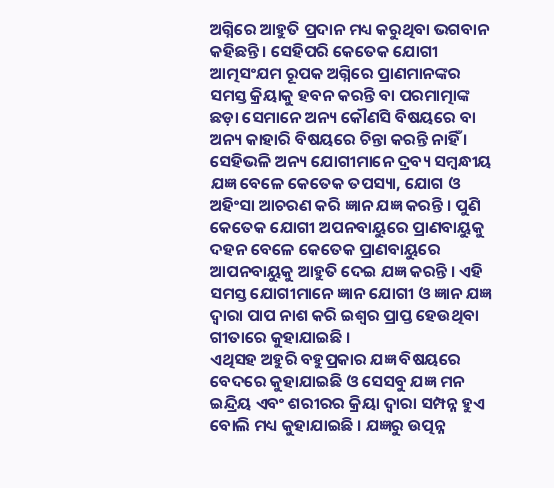ଅଗ୍ନିରେ ଆହୁତି ପ୍ରଦାନ ମଧ୍ୟ କରୁଥିବା ଭଗବାନ କହିଛନ୍ତି । ସେହିପରି କେତେକ ଯୋଗୀ ଆତ୍ମସଂଯମ ରୂପକ ଅଗ୍ନିରେ ପ୍ରାଣମାନଙ୍କର ସମସ୍ତ କ୍ରିୟାକୁ ହବନ କରନ୍ତି ବା ପରମାତ୍ମାଙ୍କ ଛଡ଼ା ସେମାନେ ଅନ୍ୟ କୌଣସି ବିଷୟରେ ବା ଅନ୍ୟ କାହାରି ବିଷୟରେ ଚିନ୍ତା କରନ୍ତି ନାହିଁ । ସେହିଭଳି ଅନ୍ୟ ଯୋଗୀମାନେ ଦ୍ରବ୍ୟ ସମ୍ବନ୍ଧୀୟ ଯଜ୍ଞ ବେଳେ କେତେକ ତପସ୍ୟା, ଯୋଗ ଓ ଅହିଂସା ଆଚରଣ କରି ଜ୍ଞାନ ଯଜ୍ଞ କରନ୍ତି । ପୁଣି କେତେକ ଯୋଗୀ ଅପନବାୟୁରେ ପ୍ରାଣବାୟୁକୁ ଦହନ ବେଳେ କେତେକ ପ୍ରାଣବାୟୁରେ ଆପନବାୟୁକୁ ଆହୁତି ଦେଇ ଯଜ୍ଞ କରନ୍ତି । ଏହି ସମସ୍ତ ଯୋଗୀମାନେ ଜ୍ଞାନ ଯୋଗୀ ଓ ଜ୍ଞାନ ଯଜ୍ଞ ଦ୍ୱାରା ପାପ ନାଶ କରି ଇଶ୍ୱର ପ୍ରାପ୍ତ ହେଉଥିବା ଗୀତାରେ କୁହାଯାଇଛି ।
ଏଥିସହ ଅହୁରି ବହୁପ୍ରକାର ଯଜ୍ଞ ବିଷୟରେ ବେଦରେ କୁହାଯାଇଛି ଓ ସେସବୁ ଯଜ୍ଞ ମନ ଇନ୍ଦ୍ରିୟ ଏବଂ ଶରୀରର କ୍ରିୟା ଦ୍ୱାରା ସମ୍ପନ୍ନ ହୁଏ ବୋଲି ମଧ୍ୟ କୁହାଯାଇଛି । ଯଜ୍ଞରୁ ଉତ୍ପନ୍ନ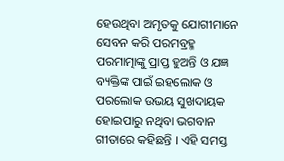ହେଉଥିବା ଅମୃତକୁ ଯୋଗୀମାନେ ସେବନ କରି ପରମବ୍ରହ୍ମ ପରମାତ୍ମାଙ୍କୁ ପ୍ରାପ୍ତ ହୁଅନ୍ତି ଓ ଯଜ୍ଞ ବ୍ୟକ୍ତିଙ୍କ ପାଇଁ ଇହଲୋକ ଓ ପରଲୋକ ଉଭୟ ସୁଖଦାୟକ ହୋଇପାରୁ ନଥିବା ଭଗବାନ ଗୀତାରେ କହିଛନ୍ତି । ଏହି ସମସ୍ତ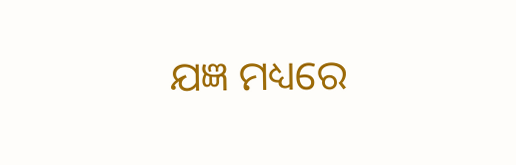ଯଜ୍ଞ ମଧ୍ୟରେ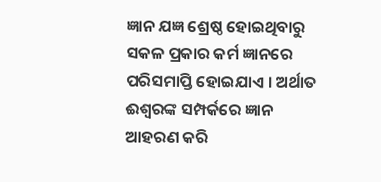ଜ୍ଞାନ ଯଜ୍ଞ ଶ୍ରେଷ୍ଠ ହୋଇଥିବାରୁ ସକଳ ପ୍ରକାର କର୍ମ ଜ୍ଞାନରେ ପରିସମାପ୍ତି ହୋଇଯାଏ । ଅର୍ଥାତ ଈଶ୍ୱରଙ୍କ ସମ୍ପର୍କରେ ଜ୍ଞାନ ଆହରଣ କରି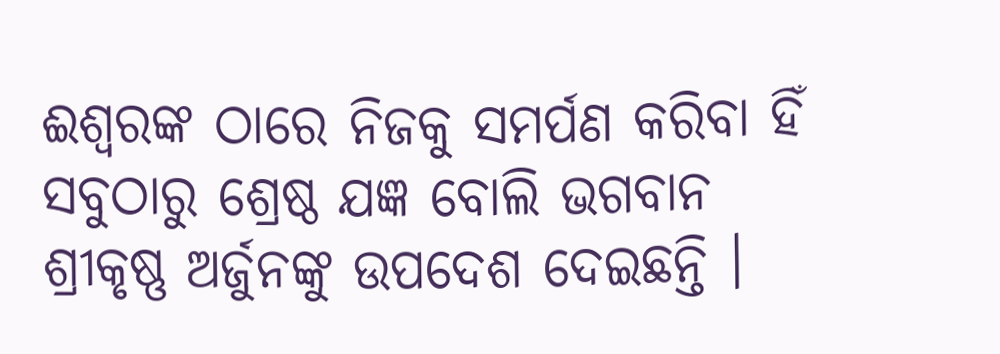ଈଶ୍ୱରଙ୍କ ଠାରେ ନିଜକୁ ସମର୍ପଣ କରିବା ହିଁ ସବୁଠାରୁ ଶ୍ରେଷ୍ଠ ଯଜ୍ଞ ବୋଲି ଭଗବାନ ଶ୍ରୀକୃଷ୍ଣ ଅର୍ଜୁନଙ୍କୁ ଉପଦେଶ ଦେଇଛନ୍ତି ।